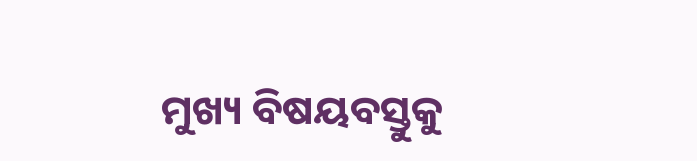ମୁଖ୍ୟ ବିଷୟବସ୍ତୁକୁ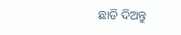ଛାଡି ଦିଅନ୍ତୁ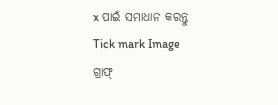x ପାଇଁ ସମାଧାନ କରନ୍ତୁ
Tick mark Image
ଗ୍ରାଫ୍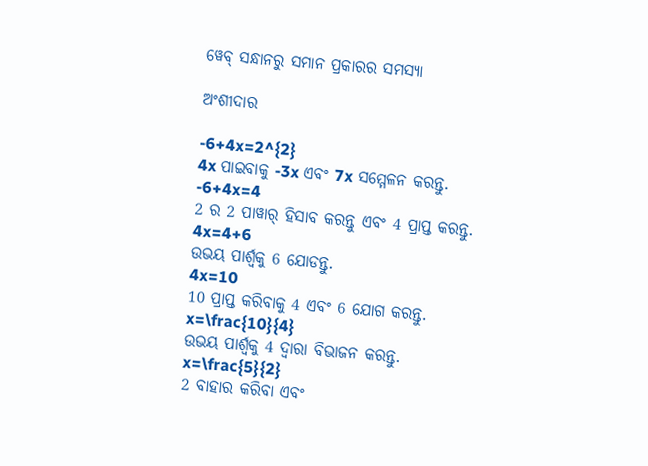ୱେବ୍ ସନ୍ଧାନରୁ ସମାନ ପ୍ରକାରର ସମସ୍ୟା

ଅଂଶୀଦାର

-6+4x=2^{2}
4x ପାଇବାକୁ -3x ଏବଂ 7x ସମ୍ମେଳନ କରନ୍ତୁ.
-6+4x=4
2 ର 2 ପାୱାର୍‌ ହିସାବ କରନ୍ତୁ ଏବଂ 4 ପ୍ରାପ୍ତ କରନ୍ତୁ.
4x=4+6
ଉଭୟ ପାର୍ଶ୍ଵକୁ 6 ଯୋଡନ୍ତୁ.
4x=10
10 ପ୍ରାପ୍ତ କରିବାକୁ 4 ଏବଂ 6 ଯୋଗ କରନ୍ତୁ.
x=\frac{10}{4}
ଉଭୟ ପାର୍ଶ୍ୱକୁ 4 ଦ୍ୱାରା ବିଭାଜନ କରନ୍ତୁ.
x=\frac{5}{2}
2 ବାହାର କରିବା ଏବଂ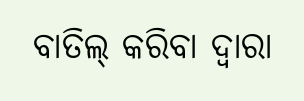ବାତିଲ୍‌ କରିବା ଦ୍ୱାରା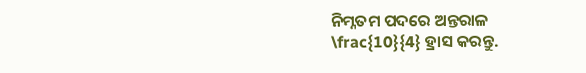ନିମ୍ନତମ ପଦରେ ଅନ୍ତରାଳ \frac{10}{4} ହ୍ରାସ କରନ୍ତୁ.